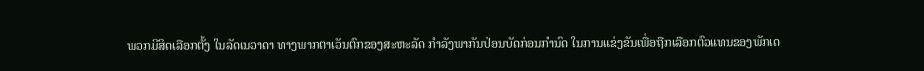ພວກມີສິດເລືອກຕັ້ງ ໃນລັດເນວາດາ ທາງພາກຕາເວັນຕົກຂອງສະຫະລັດ ກຳລັງພາກັນປ່ອນບັດກ່ອນກຳນົດ ໃນການແຂ່ງຂັນເພື່ອຖືກເລືອກຕົວແທນຂອງພັກເດ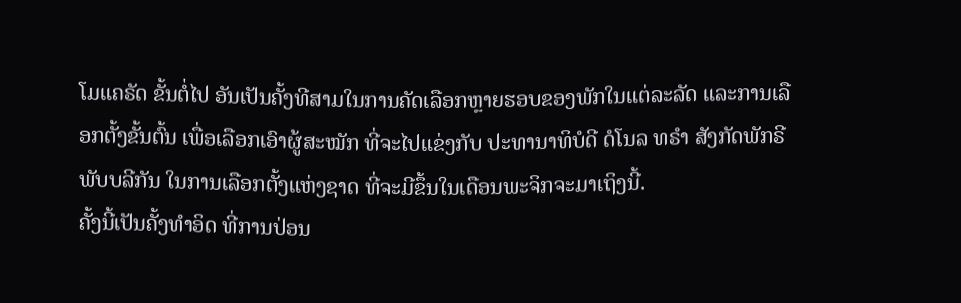ໂມແຄຣັດ ຂັ້ນຕໍ່ໄປ ອັນເປັນຄັ້ງທີສາມໃນການຄັດເລືອກຫຼາຍຮອບຂອງພັກໃນແຕ່ລະລັດ ແລະການເລືອກຕັ້ງຂັ້ນຕົ້ນ ເພື່ອເລືອກເອົາຜູ້ສະໝັກ ທີ່ຈະໄປແຂ່ງກັບ ປະທານາທິບໍດີ ດໍໂນລ ທຣຳ ສັງກັດພັກຣີພັບບລີກັນ ໃນການເລືອກຕັ້ງແຫ່ງຊາດ ທີ່ຈະມີຂຶ້ນໃນເດືອນພະຈິກຈະມາເຖິງນີ້.
ຄັ້ງນີ້ເປັນຄັ້ງທຳອິດ ທີ່ການປ່ອນ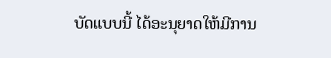ບັດແບບນີ້ ໄດ້ອະນຸຍາດໃຫ້ມີການ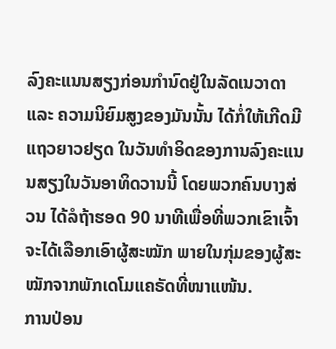ລົງຄະແນນສຽງກ່ອນກຳນົດຢູ່ໃນລັດເນວາດາ ແລະ ຄວາມນິຍົມສູງຂອງມັນນັ້ນ ໄດ້ກໍ່ໃຫ້ເກີດມີແຖວຍາວຢຽດ ໃນວັນທຳອິດຂອງການລົງຄະແນນສຽງໃນວັນອາທິດວານນີ້ ໂດຍພວກຄົນບາງສ່ວນ ໄດ້ລໍຖ້າຮອດ 90 ນາທີເພື່ອທີ່ພວກເຂົາເຈົ້າ ຈະໄດ້ເລືອກເອົາຜູ້ສະໝັກ ພາຍໃນກຸ່ມຂອງຜູ້ສະໝັກຈາກພັກເດໂມແຄຣັດທີ່ໜາແໜ້ນ.
ການປ່ອນ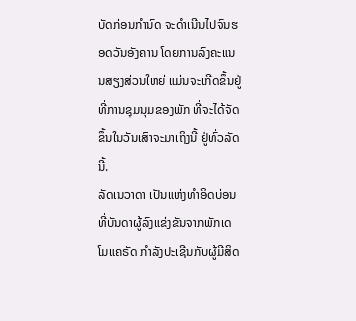ບັດກ່ອນກຳນົດ ຈະດຳເນີນໄປຈົນຮອດວັນອັງຄານ ໂດຍການລົງຄະແນນສຽງສ່ວນໃຫຍ່ ແມ່ນຈະເກີດຂຶ້ນຢູ່ທີ່ການຊຸມນຸມຂອງພັກ ທີ່ຈະໄດ້ຈັດຂຶ້ນໃນວັນເສົາຈະມາເຖິງນີ້ ຢູ່ທົ່ວລັດນີ້.
ລັດເນວາດາ ເປັນແຫ່ງທຳອິດບ່ອນທີ່ບັນດາຜູ້ລົງແຂ່ງຂັນຈາກພັກເດໂມແຄຣັດ ກຳລັງປະເຊີນກັບຜູ້ມີສິດ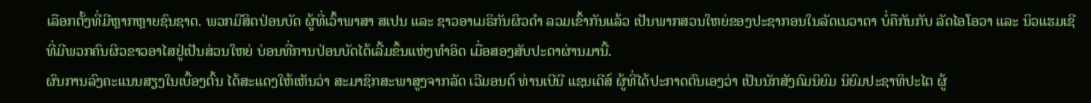ເລືອກຕັ້ງທີ່ມີຫຼາກຫຼາຍຊົນຊາດ. ພວກມີສິດປ່ອນບັດ ຜູ້ທີ່ເວົ້າພາສາ ສເປນ ແລະ ຊາວອາເມຣິກັນຜິວດຳ ລວມເຂົ້າກັນແລ້ວ ເປັນພາກສວນໃຫຍ່ຂອງປະຊາກອນໃນລັດເນວາດາ ບໍ່ຄືກັນກັບ ລັດໄອໂອວາ ແລະ ນິວແຮມເຊີ ທີ່ມີພວກຄົນຜິວຂາວອາໄສຢູ່ເປັນສ່ວນໃຫຍ່ ບ່ອນທີ່ການປ່ອນບັດໄດ້ເລີ້ມຂຶ້ນແຫ່ງທຳອິດ ເມື່ອສອງສັບປະດາຜ່ານມານີ້.
ຜົນການລົງຄະແນນສຽງໃນເບື້ອງຕົ້ນ ໄດ້ສະແດງໃຫ້ເຫັນວ່າ ສະມາຊິກສະພາສູງຈາກລັດ ເວີມອນຕ໌ ທ່ານເບີນີ ແຊນເດີສ໌ ຜູ້ທີ່ໄດ້ປະກາດຕົນເອງວ່າ ເປັນນັກສັງຄົມນິຍົມ ນິຍົມປະຊາທິປະໄຕ ຜູ້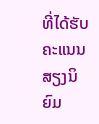ທີ່ໄດ້ຮັບຄະແນນສຽງນິຍົມ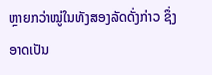ຫຼາຍກວ່າໝູ່ໃນທັງສອງລັດດັ່ງກ່າວ ຊຶ່ງອາດເປັນ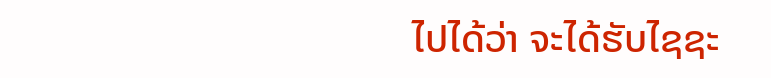ໄປໄດ້ວ່າ ຈະໄດ້ຮັບໄຊຊະ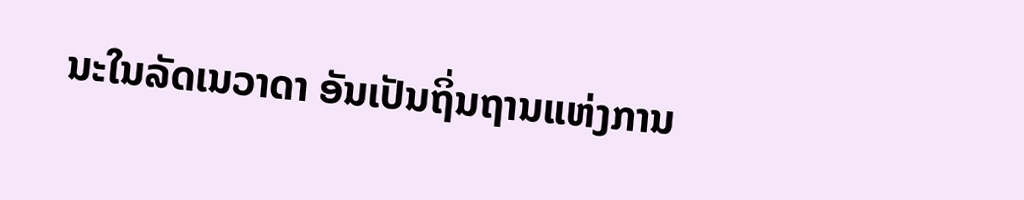ນະໃນລັດເນວາດາ ອັນເປັນຖິ່ນຖານແຫ່ງການ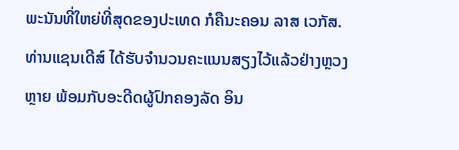ພະນັນທີ່ໃຫຍ່ທີ່ສຸດຂອງປະເທດ ກໍຄືນະຄອນ ລາສ ເວກັສ.
ທ່ານແຊນເດີສ໌ ໄດ້ຮັບຈຳນວນຄະແນນສຽງໄວ້ແລ້ວຢ່າງຫຼວງຫຼາຍ ພ້ອມກັບອະດີດຜູ້ປົກຄອງລັດ ອິນ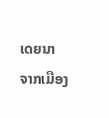ເດຍນາ ຈາກເມືອງ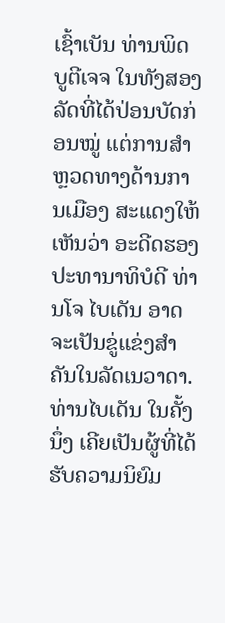ເຊົ້າເບັນ ທ່ານພິດ ບູຕີເຈຈ ໃນທັງສອງລັດທີ່ໄດ້ປ່ອນບັດກ່ອນໝູ່ ແຕ່ການສຳຫຼວດທາງດ້ານການເມືອງ ສະແດງໃຫ້ເຫັນວ່າ ອະດີດຮອງປະທານາທິບໍດີ ທ່ານໂຈ ໄບເດັນ ອາດຈະເປັນຂູ່ແຂ່ງສຳຄັນໃນລັດເນວາດາ. ທ່ານໄບເດັນ ໃນຄັ້ງນຶ່ງ ເຄີຍເປັນຜູ້ທີ່ໄດ້ຮັບຄວາມນິຍົມ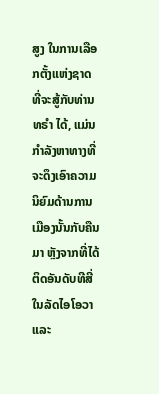ສູງ ໃນການເລືອກຕັ້ງແຫ່ງຊາດ ທີ່ຈະສູ້ກັບທ່ານທຣຳ ໄດ້, ແມ່ນກຳລັງຫາທາງທີ່ຈະດຶງເອົາຄວາມນິຍົມດ້ານການເມືອງນັ້ນກັບຄືນມາ ຫຼັງຈາກທີ່ໄດ້ຕິດອັນດັບທີສີ່ ໃນລັດໄອໂອວາ ແລະ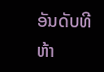ອັນດັບທີຫ້າ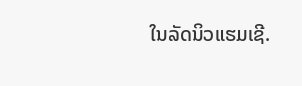ໃນລັດນິວແຮມເຊີ.